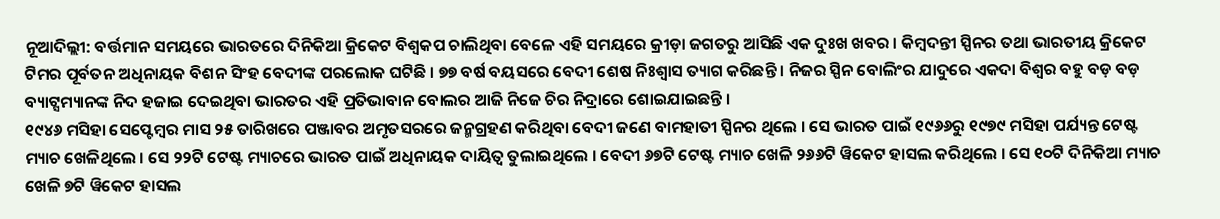ନୂଆଦିଲ୍ଲୀ: ବର୍ତ୍ତମାନ ସମୟରେ ଭାରତରେ ଦିନିକିଆ କ୍ରିକେଟ ବିଶ୍ୱକପ ଚାଲିଥିବା ବେଳେ ଏହି ସମୟରେ କ୍ରୀଡ଼ା ଜଗତରୁ ଆସିଛି ଏକ ଦୁଃଖ ଖବର । କିମ୍ବଦନ୍ତୀ ସ୍ପିନର ତଥା ଭାରତୀୟ କ୍ରିକେଟ ଟିମର ପୂର୍ବତନ ଅଧିନାୟକ ବିଶନ ସିଂହ ବେଦୀଙ୍କ ପରଲୋକ ଘଟିଛି । ୭୭ ବର୍ଷ ବୟସରେ ବେଦୀ ଶେଷ ନିଃଶ୍ୱାସ ତ୍ୟାଗ କରିଛନ୍ତି । ନିଜର ସ୍ପିନ ବୋଲିଂର ଯାଦୁରେ ଏକଦା ବିଶ୍ୱର ବହୁ ବଡ଼ ବଡ଼ ବ୍ୟାଟ୍ସମ୍ୟାନଙ୍କ ନିଦ ହଜାଇ ଦେଇଥିବା ଭାରତର ଏହି ପ୍ରତିଭାବାନ ବୋଲର ଆଜି ନିଜେ ଚିର ନିଦ୍ରାରେ ଶୋଇଯାଇଛନ୍ତି ।
୧୯୪୬ ମସିହା ସେପ୍ଟେମ୍ବର ମାସ ୨୫ ତାରିଖରେ ପଞ୍ଜାବର ଅମୃତସରରେ ଜନ୍ମଗ୍ରହଣ କରିଥିବା ବେଦୀ ଜଣେ ବାମହାତୀ ସ୍ପିନର ଥିଲେ । ସେ ଭାରତ ପାଇଁ ୧୯୬୬ରୁ ୧୯୭୯ ମସିହା ପର୍ଯ୍ୟନ୍ତ ଟେଷ୍ଟ ମ୍ୟାଚ ଖେଳିଥିଲେ । ସେ ୨୨ଟି ଟେଷ୍ଟ ମ୍ୟାଚରେ ଭାରତ ପାଇଁ ଅଧିନାୟକ ଦାୟିତ୍ୱ ତୁଲାଇଥିଲେ । ବେଦୀ ୬୭ଟି ଟେଷ୍ଟ ମ୍ୟାଚ ଖେଳି ୨୬୬ଟି ୱିକେଟ ହାସଲ କରିଥିଲେ । ସେ ୧୦ଟି ଦିନିକିଆ ମ୍ୟାଚ ଖେଳି ୭ଟି ୱିକେଟ ହାସଲ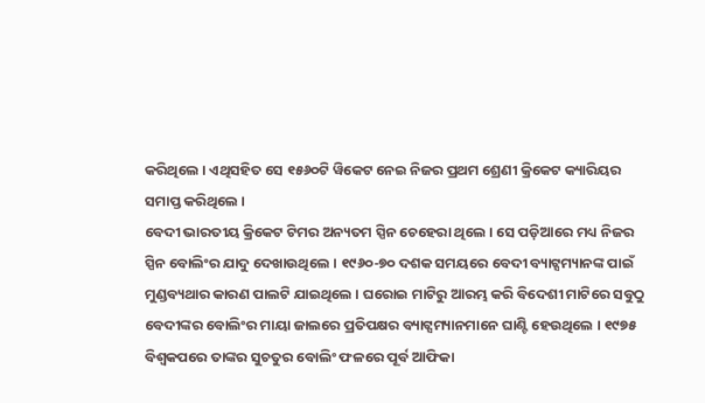କରିଥିଲେ । ଏଥିସହିତ ସେ ୧୫୬୦ଟି ୱିକେଟ ନେଇ ନିଜର ପ୍ରଥମ ଶ୍ରେଣୀ କ୍ରିକେଟ କ୍ୟାରିୟର ସମାପ୍ତ କରିଥିଲେ ।
ବେଦୀ ଭାରତୀୟ କ୍ରିକେଟ ଟିମର ଅନ୍ୟତମ ସ୍ପିନ ଚେହେରା ଥିଲେ । ସେ ପଡ଼ିଆରେ ମଧ୍ୟ ନିଜର ସ୍ପିନ ବୋଲିଂର ଯାଦୁ ଦେଖାଉଥିଲେ । ୧୯୬୦-୭୦ ଦଶକ ସମୟରେ ବେଦୀ ବ୍ୟାଟ୍ସମ୍ୟାନଙ୍କ ପାଇଁ ମୁଣ୍ଡବ୍ୟଥାର କାରଣ ପାଲଟି ଯାଇଥିଲେ । ଘରୋଇ ମାଟିରୁ ଆରମ୍ଭ କରି ବିଦେଶୀ ମାଟିରେ ସବୁଠୁ ବେଦୀଙ୍କର ବୋଲିଂର ମାୟା ଜାଲରେ ପ୍ରତିପକ୍ଷର ବ୍ୟାଟ୍ସମ୍ୟାନମାନେ ଘାଣ୍ଟି ହେଉଥିଲେ । ୧୯୭୫ ବିଶ୍ୱକପରେ ତାଙ୍କର ସୁଚତୁର ବୋଲିଂ ଫଳରେ ପୂର୍ବ ଆଫିକା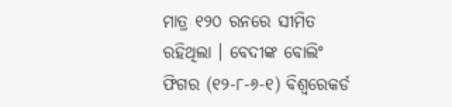ମାତ୍ର ୧୨୦ ରନରେ ସୀମିତ ରହିଥିଲା । ବେଦୀଙ୍କ ବୋଲିଂ ଫିଗର (୧୨-୮-୬-୧) ବିଶ୍ୱରେକର୍ଡ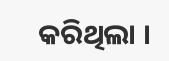କରିଥିଲା ।